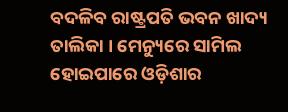ବଦଳିବ ରାଷ୍ଟ୍ରପତି ଭବନ ଖାଦ୍ୟ ତାଲିକା । ମେନ୍ୟୁରେ ସାମିଲ ହୋଇପାରେ ଓଡ଼ିଶାର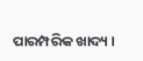ପାରମ୍ପରିକ ଖାଦ୍ୟ ।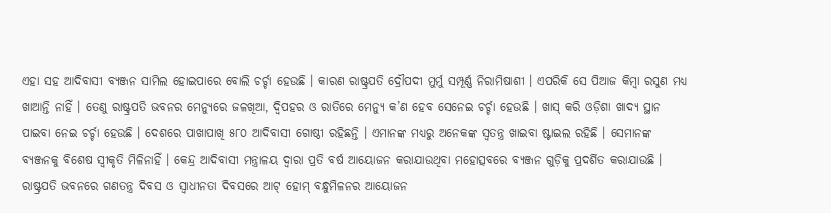ଏହା ସହ ଆଦିବାସୀ ବ୍ୟଞ୍ଜନ ସାମିଲ ହୋଇପାରେ ବୋଲି ଚର୍ଚ୍ଚା ହେଉଛି । କାରଣ ରାଷ୍ଟ୍ରପତି ଦ୍ରୌପଦୀ ମୁର୍ମୁ ସମ୍ପୂର୍ଣ୍ଣ ନିରାମିଷାଶୀ । ଏପରିକି ସେ ପିଆଜ କିମ୍ବା ରସୁଣ ମଧ୍ୟ ଖାଆନ୍ତି ନାହିଁ । ତେଣୁ ରାଷ୍ଟ୍ରପତି ଭବନର ମେନ୍ୟୁରେ ଜଳଖିଆ, ଦ୍ୱିପହର ଓ ରାତିରେ ମେନ୍ୟୁ କ’ଣ ହେବ ସେନେଇ ଚର୍ଚ୍ଚା ହେଉଛି । ଖାସ୍ କରି ଓଡ଼ିଶା ଖାଦ୍ୟ ସ୍ଥାନ ପାଇବା ନେଇ ଚର୍ଚ୍ଚା ହେଉଛି । ଦେଶରେ ପାଖାପାଖି ୫୮୦ ଆଦିବାସୀ ଗୋଷ୍ଠୀ ରହିଛନ୍ତି । ଏମାନଙ୍କ ମଧ୍ୟରୁ ଅନେକଙ୍କ ସ୍ୱତନ୍ତ୍ର ଖାଇବା ଷ୍ଟାଇଲ ରହିଛି । ସେମାନଙ୍କ ବ୍ୟଞ୍ଜନକୁ ବିଶେଷ ସ୍ୱୀକୃତି ମିଳିନାହିଁ । କେନ୍ଦ୍ର ଆଦିବାସୀ ମନ୍ତ୍ରାଳୟ ଦ୍ୱାରା ପ୍ରତି ବର୍ଷ ଆୟୋଜନ କରାଯାଉଥିବା ମହୋତ୍ସବରେ ବ୍ୟଞ୍ଜନ ଗୁଡ଼ିକୁ ପ୍ରଦର୍ଶିତ କରାଯାଉଛି । ରାଷ୍ଟ୍ରପତି ଭବନରେ ଗଣତନ୍ତ୍ର ଦିବସ ଓ ସ୍ୱାଧୀନତା ଦିବସରେ ଆଟ୍ ହୋମ୍ ବନ୍ଧୁମିଳନର ଆୟୋଜନ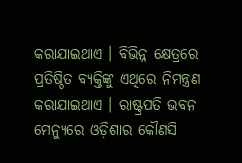କରାଯାଇଥାଏ । ବିଭିନ୍ନ କ୍ଷେତ୍ରରେ ପ୍ରତିଷ୍ଠିତ ବ୍ୟକ୍ତିଙ୍କୁ ଏଥିରେ ନିମନ୍ତ୍ରଣ କରାଯାଇଥାଏ । ରାଷ୍ଟ୍ରପତି ଭବନ ମେନ୍ୟୁରେ ଓଡ଼ିଶାର କୌଣସି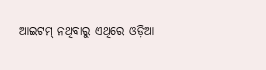ଆଇଟମ୍ ନଥିବାରୁ ଏଥିରେ ଓଡ଼ିଆ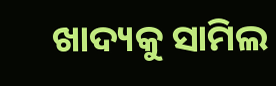ଖାଦ୍ୟକୁ ସାମିଲ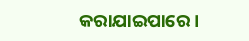କରାଯାଇପାରେ ।